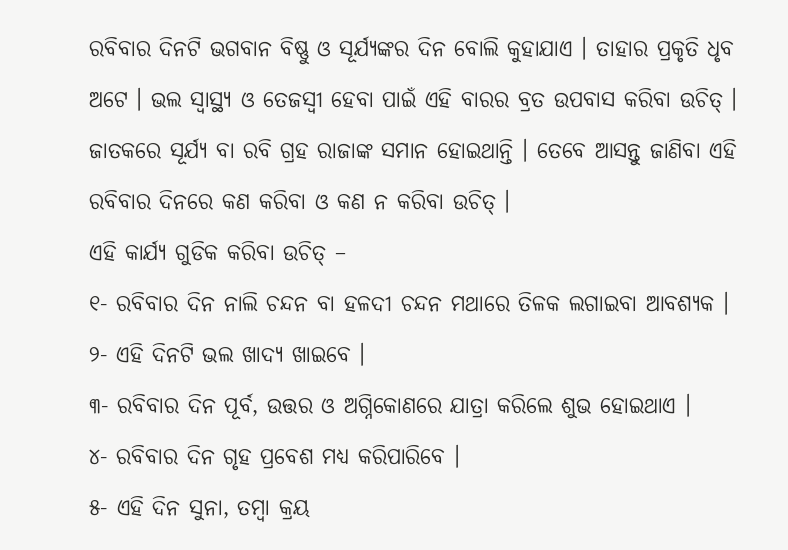ରବିବାର ଦିନଟି ଭଗବାନ ବିଷ୍ଣୁ ଓ ସୂର୍ଯ୍ୟଙ୍କର ଦିନ ବୋଲି କୁହାଯାଏ । ତାହାର ପ୍ରକୃତି ଧୃବ ଅଟେ । ଭଲ ସ୍ୱାସ୍ଥ୍ୟ ଓ ତେଜସ୍ଵୀ ହେବା ପାଇଁ ଏହି ବାରର ବ୍ରତ ଉପବାସ କରିବା ଉଚିତ୍ । ଜାତକରେ ସୂର୍ଯ୍ୟ ବା ରବି ଗ୍ରହ ରାଜାଙ୍କ ସମାନ ହୋଇଥାନ୍ତି । ତେବେ ଆସନ୍ତୁ ଜାଣିବା ଏହି ରବିବାର ଦିନରେ କଣ କରିବା ଓ କଣ ନ କରିବା ଉଚିତ୍ ।
ଏହି କାର୍ଯ୍ୟ ଗୁଡିକ କରିବା ଉଚିତ୍ –
୧- ରବିବାର ଦିନ ନାଲି ଚନ୍ଦନ ବା ହଳଦୀ ଚନ୍ଦନ ମଥାରେ ତିଳକ ଲଗାଇବା ଆବଶ୍ୟକ ।
୨- ଏହି ଦିନଟି ଭଲ ଖାଦ୍ୟ ଖାଇବେ ।
୩- ରବିବାର ଦିନ ପୂର୍ବ, ଉତ୍ତର ଓ ଅଗ୍ନିକୋଣରେ ଯାତ୍ରା କରିଲେ ଶୁଭ ହୋଇଥାଏ ।
୪- ରବିବାର ଦିନ ଗୃହ ପ୍ରବେଶ ମଧ୍ୟ କରିପାରିବେ ।
୫- ଏହି ଦିନ ସୁନା, ତମ୍ବା କ୍ରୟ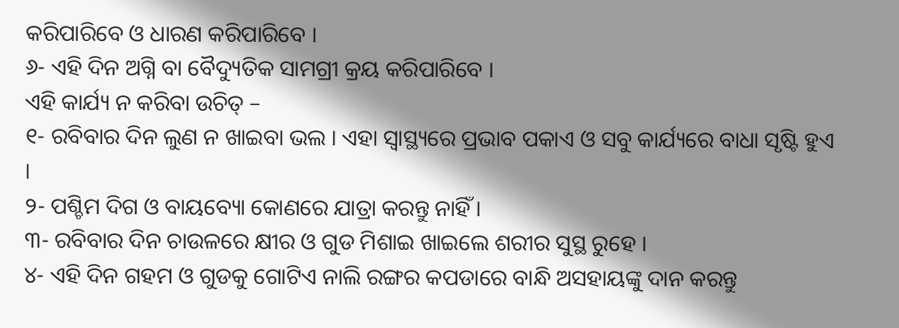କରିପାରିବେ ଓ ଧାରଣ କରିପାରିବେ ।
୬- ଏହି ଦିନ ଅଗ୍ନି ବା ବୈଦ୍ୟୁତିକ ସାମଗ୍ରୀ କ୍ରୟ କରିପାରିବେ ।
ଏହି କାର୍ଯ୍ୟ ନ କରିବା ଉଚିତ୍ –
୧- ରବିବାର ଦିନ ଲୁଣ ନ ଖାଇବା ଭଲ । ଏହା ସ୍ୱାସ୍ଥ୍ୟରେ ପ୍ରଭାବ ପକାଏ ଓ ସବୁ କାର୍ଯ୍ୟରେ ବାଧା ସୃଷ୍ଟି ହୁଏ ।
୨- ପଶ୍ଚିମ ଦିଗ ଓ ବାୟବ୍ୟୋ କୋଣରେ ଯାତ୍ରା କରନ୍ତୁ ନାହିଁ ।
୩- ରବିବାର ଦିନ ଚାଉଳରେ କ୍ଷୀର ଓ ଗୁଡ ମିଶାଇ ଖାଇଲେ ଶରୀର ସୁସ୍ଥ ରୁହେ ।
୪- ଏହି ଦିନ ଗହମ ଓ ଗୁଡକୁ ଗୋଟିଏ ନାଲି ରଙ୍ଗର କପଡାରେ ବାନ୍ଧି ଅସହାୟଙ୍କୁ ଦାନ କରନ୍ତୁ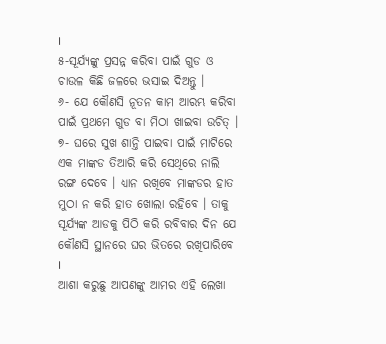।
୫-ସୂର୍ଯ୍ୟଙ୍କୁ ପ୍ରସନ୍ନ କରିବା ପାଇଁ ଗୁଡ ଓ ଚାଉଳ କିଛି ଜଳରେ ଭସାଇ ଦିଅନ୍ତୁ ।
୬- ଯେ କୌଣସି ନୂତନ କାମ ଆରମ୍ଭ କରିବା ପାଇଁ ପ୍ରଥମେ ଗୁଡ ବା ମିଠା ଖାଇବା ଉଚିତ୍ ।
୭- ଘରେ ସୁଖ ଶାନ୍ତି ପାଇବା ପାଇଁ ମାଟିରେ ଏକ ମାଙ୍କଡ ତିଆରି କରି ସେଥିରେ ନାଲି ରଙ୍ଗ ଦେବେ । ଧ୍ୟାନ ରଖିବେ ମାଙ୍କଡର ହାତ ମୁଠା ନ କରି ହାତ ଖୋଲା ରହିବେ । ତାକୁ ସୂର୍ଯ୍ୟଙ୍କ ଆଡକୁ ପିଠି କରି ରବିବାର ଦିନ ଯେ କୌଣସି ସ୍ଥାନରେ ଘର ଭିତରେ ରଖିପାରିବେ ।
ଆଶା କରୁଛୁ ଆପଣଙ୍କୁ ଆମର ଏହି ଲେଖା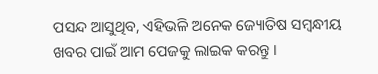ପସନ୍ଦ ଆସୁଥିବ, ଏହିଭଳି ଅନେକ ଜ୍ୟୋତିଷ ସମ୍ବନ୍ଧୀୟ ଖବର ପାଇଁ ଆମ ପେଜକୁ ଲାଇକ କରନ୍ତୁ ।